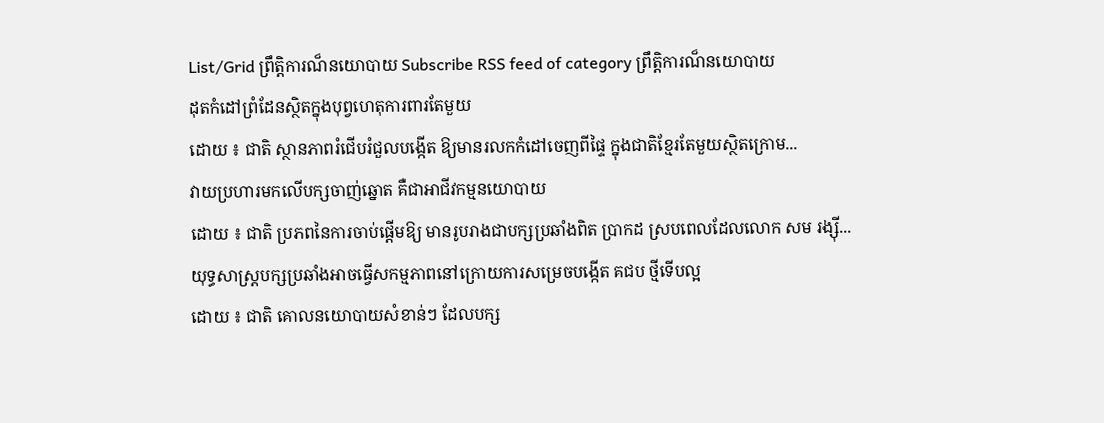List/Grid ព្រឹត្តិការណ៏នយោបាយ Subscribe RSS feed of category ព្រឹត្តិការណ៏នយោបាយ
ដុតកំដៅព្រំដែនស្ថិតក្នុងបុព្វហេតុការពារតែមួយ
ដោយ ៖ ជាតិ ស្ថានភាពរំជើបរំជួលបង្កើត ឱ្យមានរលកកំដៅចេញពីផ្ទៃ ក្នុងជាតិខ្មែរតែមួយស្ថិតក្រោម...
វាយប្រហារមកលើបក្សចាញ់ឆ្នោត គឺជាអាជីវកម្មនយោបាយ
ដោយ ៖ ជាតិ ប្រភពនៃការចាប់ផ្តើមឱ្យ មានរូបរាងជាបក្សប្រឆាំងពិត ប្រាកដ ស្របពេលដែលលោក សម រង្ស៊ី...
យុទ្ធសាស្ត្របក្សប្រឆាំងអាចធ្វើសកម្មភាពនៅក្រោយការសម្រេចបង្កើត គជប ថ្មីទើបល្អ
ដោយ ៖ ជាតិ គោលនយោបាយសំខាន់ៗ ដែលបក្ស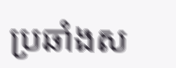ប្រឆាំងស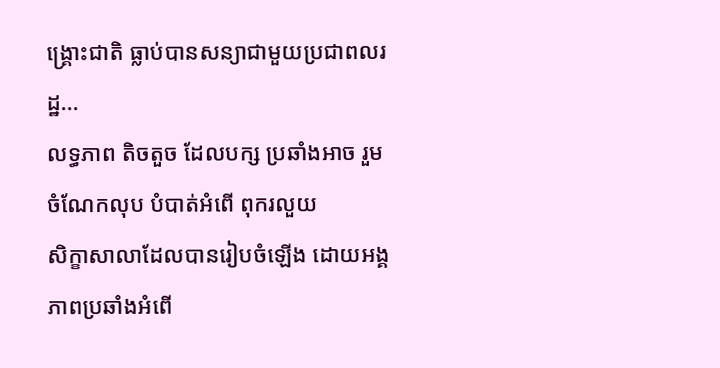ង្គ្រោះជាតិ ធ្លាប់បានសន្យាជាមួយប្រជាពលរដ្ឋ...
លទ្ធភាព តិចតួច ដែលបក្ស ប្រឆាំងអាច រួមចំណែកលុប បំបាត់អំពើ ពុករលួយ
សិក្ខាសាលាដែលបានរៀបចំឡើង ដោយអង្គភាពប្រឆាំងអំពើ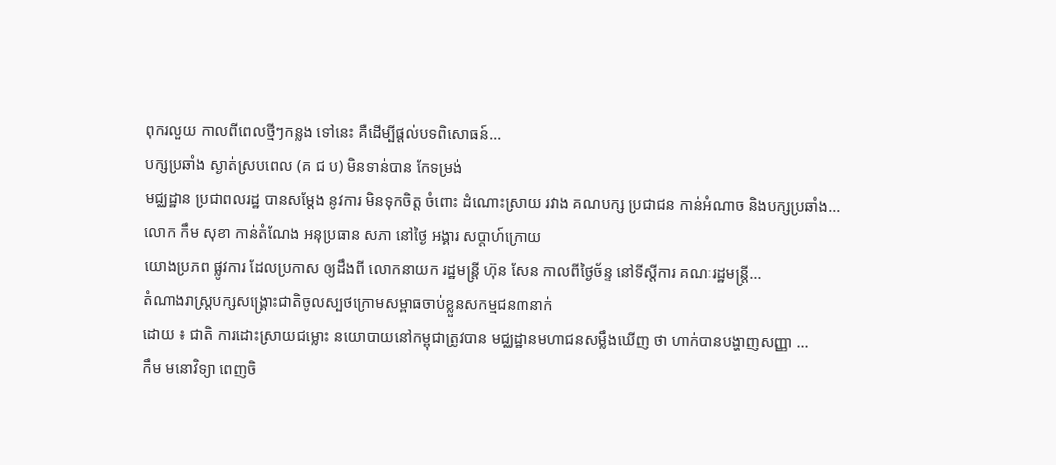ពុករលួយ កាលពីពេលថ្មីៗកន្លង ទៅនេះ គឺដើម្បីផ្ដល់បទពិសោធន៍...
បក្សប្រឆាំង ស្ងាត់ស្របពេល (គ ជ ប) មិនទាន់បាន កែទម្រង់
មជ្ឈដ្ឋាន ប្រជាពលរដ្ឋ បានសម្ដែង នូវការ មិនទុកចិត្ត ចំពោះ ដំណោះស្រាយ រវាង គណបក្ស ប្រជាជន កាន់អំណាច និងបក្សប្រឆាំង...
លោក កឹម សុខា កាន់តំណែង អនុប្រធាន សភា នៅថ្ងៃ អង្គារ សប្តាហ៍ក្រោយ
យោងប្រភព ផ្លូវការ ដែលប្រកាស ឲ្យដឹងពី លោកនាយក រដ្ឋមន្ត្រី ហ៊ុន សែន កាលពីថ្ងៃច័ន្ទ នៅទីស្តីការ គណៈរដ្ឋមន្ត្រី...
តំណាងរាស្ត្របក្សសង្គ្រោះជាតិចូលស្បថក្រោមសម្ពាធចាប់ខ្លួនសកម្មជន៣នាក់
ដោយ ៖ ជាតិ ការដោះស្រាយជម្លោះ នយោបាយនៅកម្ពុជាត្រូវបាន មជ្ឈដ្ឋានមហាជនសម្លឹងឃើញ ថា ហាក់បានបង្ហាញសញ្ញា ...
កឹម មនោវិទ្យា ពេញចិ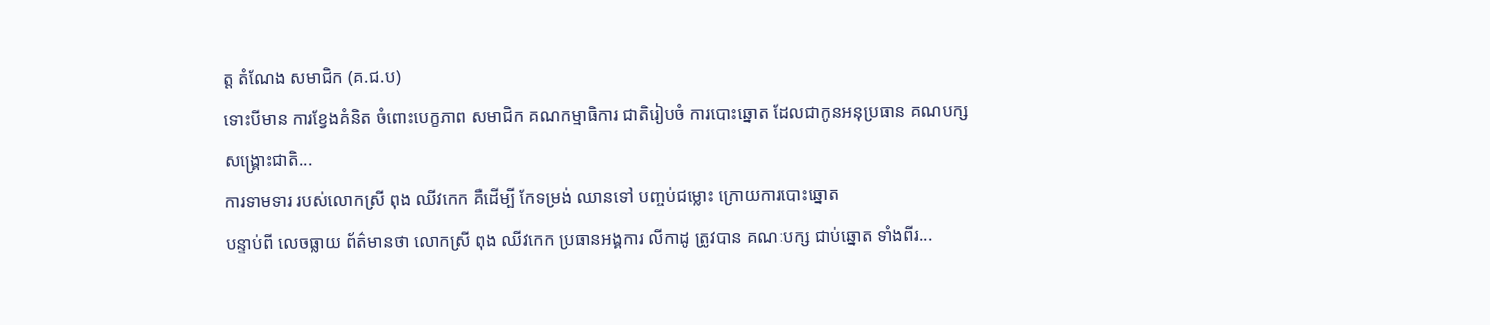ត្ត តំណែង សមាជិក (គ.ជ.ប)
ទោះបីមាន ការខ្វែងគំនិត ចំពោះបេក្ខភាព សមាជិក គណកម្មាធិការ ជាតិរៀបចំ ការបោះឆ្នោត ដែលជាកូនអនុប្រធាន គណបក្សសង្រ្គោះជាតិ...
ការទាមទារ របស់លោកស្រី ពុង ឈីវកេក គឺដើម្បី កែទម្រង់ ឈានទៅ បញ្ចប់ជម្លោះ ក្រោយការបោះឆ្នោត
បន្ទាប់ពី លេចធ្លាយ ព័ត៌មានថា លោកស្រី ពុង ឈីវកេក ប្រធានអង្គការ លីកាដូ ត្រូវបាន គណៈបក្ស ជាប់ឆ្នោត ទាំងពីរ...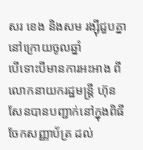សរ ខេង និងសម រង្ស៊ីជួបគ្នានៅក្រោយចូលឆ្នាំ
បើទោះបីមានការអះអាង ពីលោកនាយករដ្ឋមន្ត្រី ហ៊ុន សែនបានបញ្ជាក់នៅក្នុងពិធីចែកសញ្ញាប័ត្រ ដល់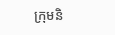ក្រុមនិ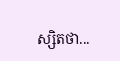ស្សិតថា...